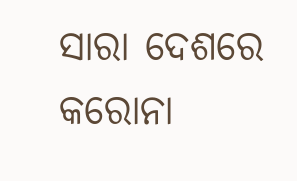ସାରା ଦେଶରେ କରୋନା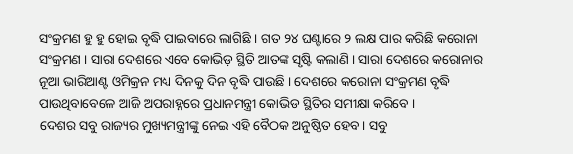ସଂକ୍ରମଣ ହୁ ହୁ ହୋଇ ବୃଦ୍ଧି ପାଇବାରେ ଲାଗିଛି । ଗତ ୨୪ ଘଣ୍ଟାରେ ୨ ଲକ୍ଷ ପାର କରିଛି କରୋନା ସଂକ୍ରମଣ । ସାରା ଦେଶରେ ଏବେ କୋଭିଡ଼ ସ୍ଥିତି ଆତଙ୍କ ସୃଷ୍ଟି କଲାଣି । ସାରା ଦେଶରେ କରୋନାର ନୂଆ ଭାରିଆଣ୍ଟ ଓମିକ୍ରନ ମଧ୍ୟ ଦିନକୁ ଦିନ ବୃଦ୍ଧି ପାଉଛି । ଦେଶରେ କରୋନା ସଂକ୍ରମଣ ବୃଦ୍ଧି ପାଉଥିବାବେଳେ ଆଜି ଅପରାହ୍ନରେ ପ୍ରଧାନମନ୍ତ୍ରୀ କୋଭିଡ ସ୍ଥିତିର ସମୀକ୍ଷା କରିବେ ।
ଦେଶର ସବୁ ରାଜ୍ୟର ମୁଖ୍ୟମନ୍ତ୍ରୀଙ୍କୁ ନେଇ ଏହି ବୈଠକ ଅନୁଷ୍ଠିତ ହେବ। ସବୁ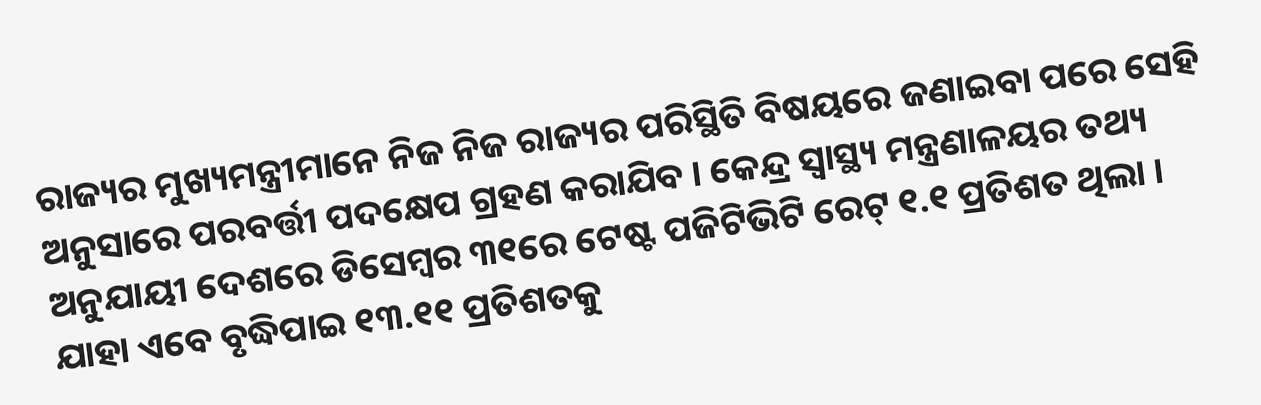ରାଜ୍ୟର ମୁଖ୍ୟମନ୍ତ୍ରୀମାନେ ନିଜ ନିଜ ରାଜ୍ୟର ପରିସ୍ଥିତି ବିଷୟରେ ଜଣାଇବା ପରେ ସେହି ଅନୁସାରେ ପରବର୍ତ୍ତୀ ପଦକ୍ଷେପ ଗ୍ରହଣ କରାଯିବ । କେନ୍ଦ୍ର ସ୍ବାସ୍ଥ୍ୟ ମନ୍ତ୍ରଣାଳୟର ତଥ୍ୟ ଅନୁଯାୟୀ ଦେଶରେ ଡିସେମ୍ବର ୩୧ରେ ଟେଷ୍ଟ ପଜିଟିଭିଟି ରେଟ୍ ୧.୧ ପ୍ରତିଶତ ଥିଲା । ଯାହା ଏବେ ବୃଦ୍ଧିପାଇ ୧୩.୧୧ ପ୍ରତିଶତକୁ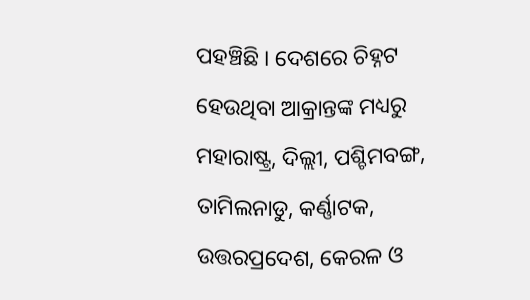ପହଞ୍ଚିଛି । ଦେଶରେ ଚିହ୍ନଟ ହେଉଥିବା ଆକ୍ରାନ୍ତଙ୍କ ମଧ୍ୟରୁ ମହାରାଷ୍ଟ୍ର, ଦିଲ୍ଲୀ, ପଶ୍ଚିମବଙ୍ଗ, ତାମିଲନାଡୁ, କର୍ଣ୍ଣାଟକ, ଉତ୍ତରପ୍ରଦେଶ, କେରଳ ଓ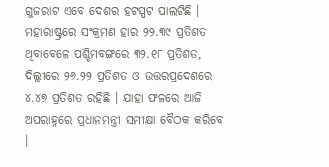ଗୁଜରାଟ ଏବେ ଦେଶର ହଟସ୍ପଟ ପାଲଟିଛି । ମହାରାଷ୍ଟ୍ରରେ ସଂକ୍ରମଣ ହାର ୨୨.୩୯ ପ୍ରତିଶତ ଥିବାବେଳେ ପଶ୍ଚିମବଙ୍ଗରେ ୩୨.୧୮ ପ୍ରତିଶତ, ଦିଲ୍ଲୀରେ ୨୬.୨୨ ପ୍ରତିଶତ ଓ ଉତ୍ତରପ୍ରଦେଶରେ ୪.୪୭ ପ୍ରତିଶତ ରହିଛି । ଯାହା ଫଳରେ ଆଜି ଅପରାହ୍ନରେ ପ୍ରଧାନମନ୍ତ୍ରୀ ସମୀକ୍ଷା ବୈଠକ କରିବେ ।